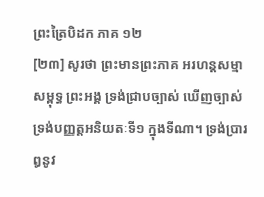ព្រះត្រៃបិដក ភាគ ១២
[២៣] សូរថា ព្រះមានព្រះភាគ អរហន្ដសម្មាសម្ពុទ្ធ ព្រះអង្គ ទ្រង់ជ្រាបច្បាស់ ឃើញច្បាស់ ទ្រង់បញ្ញត្ដអនិយតៈទី១ ក្នុងទីណា។ ទ្រង់ប្រារឰនូវ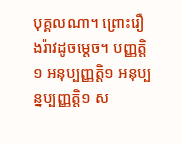បុគ្គលណា។ ព្រោះរឿងរ៉ាវដូចម្ដេច។ បញ្ញត្ដិ ១ អនុប្បញ្ញត្ដិ១ អនុប្បន្នប្បញ្ញត្ដិ១ ស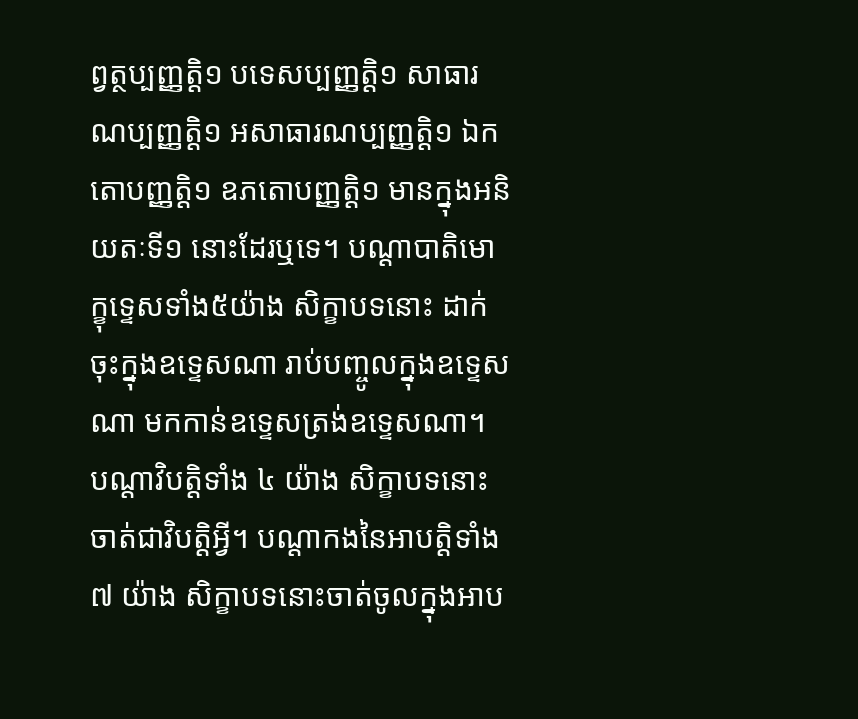ព្វត្ថប្បញ្ញត្ដិ១ បទេសប្បញ្ញត្ដិ១ សាធារណប្បញ្ញត្ដិ១ អសាធារណប្បញ្ញត្ដិ១ ឯកតោបញ្ញត្ដិ១ ឧភតោបញ្ញត្ដិ១ មានក្នុងអនិយតៈទី១ នោះដែរឬទេ។ បណ្ដាបាតិមោក្ខុទ្ទេសទាំង៥យ៉ាង សិក្ខាបទនោះ ដាក់ចុះក្នុងឧទ្ទេសណា រាប់បញ្ចូលក្នុងឧទ្ទេសណា មកកាន់ឧទ្ទេសត្រង់ឧទ្ទេសណា។ បណ្ដាវិបត្ដិទាំង ៤ យ៉ាង សិក្ខាបទនោះចាត់ជាវិបត្ដិអ្វី។ បណ្ដាកងនៃអាបត្ដិទាំង៧ យ៉ាង សិក្ខាបទនោះចាត់ចូលក្នុងអាប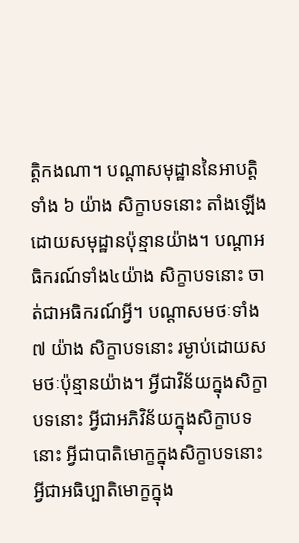ត្ដិកងណា។ បណ្ដាសមុដ្ឋាននៃអាបត្ដិទាំង ៦ យ៉ាង សិក្ខាបទនោះ តាំងឡើងដោយសមុដ្ឋានប៉ុន្មានយ៉ាង។ បណ្ដាអធិករណ៍ទាំង៤យ៉ាង សិក្ខាបទនោះ ចាត់ជាអធិករណ៍អ្វី។ បណ្ដាសមថៈទាំង ៧ យ៉ាង សិក្ខាបទនោះ រម្ងាប់ដោយសមថៈប៉ុន្មានយ៉ាង។ អ្វីជាវិន័យក្នុងសិក្ខាបទនោះ អ្វីជាអភិវិន័យក្នុងសិក្ខាបទនោះ អ្វីជាបាតិមោក្ខក្នុងសិក្ខាបទនោះ អ្វីជាអធិប្បាតិមោក្ខក្នុង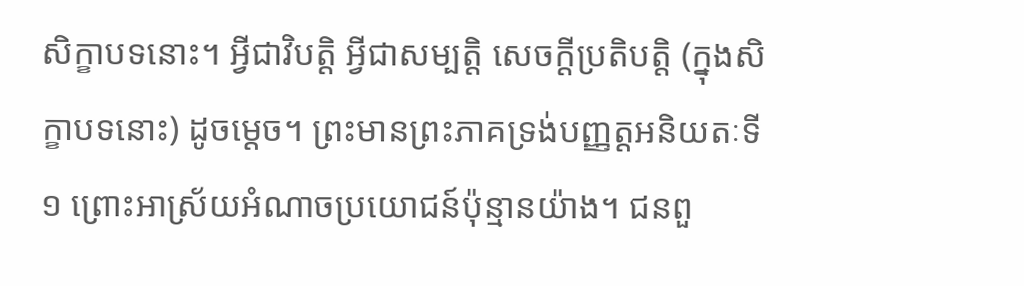សិក្ខាបទនោះ។ អ្វីជាវិបត្ដិ អ្វីជាសម្បត្ដិ សេចក្ដីប្រតិបត្ដិ (ក្នុងសិក្ខាបទនោះ) ដូចម្ដេច។ ព្រះមានព្រះភាគទ្រង់បញ្ញត្ដអនិយតៈទី១ ព្រោះអាស្រ័យអំណាចប្រយោជន៍ប៉ុន្មានយ៉ាង។ ជនពួ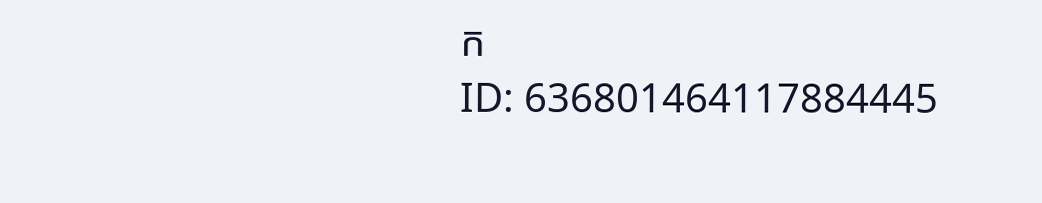ក
ID: 636801464117884445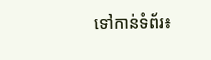ទៅកាន់ទំព័រ៖